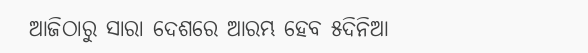ଆଜିଠାରୁ ସାରା ଦେଶରେ ଆରମ୍ଭ ହେବ ୫ଦିନିଆ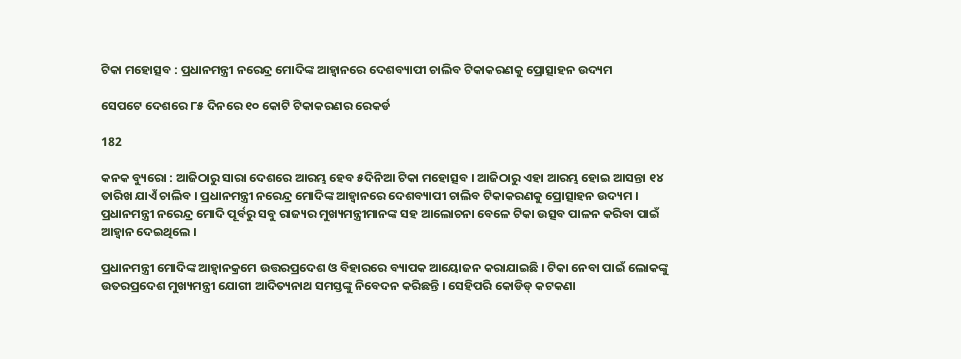ଟିକା ମହୋତ୍ସବ : ପ୍ରଧାନମନ୍ତ୍ରୀ ନରେନ୍ଦ୍ର ମୋଦିଙ୍କ ଆହ୍ୱାନରେ ଦେଶବ୍ୟାପୀ ଚାଲିବ ଟିକାକରଣକୁ ପ୍ରୋତ୍ସାହନ ଉଦ୍ୟମ

ସେପଟେ ଦେଶରେ ୮୫ ଦିନରେ ୧୦ କୋଟି ଟିକାକରଣର ରେକର୍ଡ

182

କନକ ବ୍ୟୁରୋ : ଆଜିଠାରୁ ସାରା ଦେଶରେ ଆରମ୍ଭ ହେବ ୫ଦିନିଆ ଟିକା ମହୋତ୍ସବ । ଆଜିଠାରୁ ଏହା ଆରମ୍ଭ ହୋଇ ଆସନ୍ତା ୧୪ ତାରିଖ ଯାଏଁ ଚାଲିବ । ପ୍ରଧାନମନ୍ତ୍ରୀ ନରେନ୍ଦ୍ର ମୋଦିଙ୍କ ଆହ୍ୱାନରେ ଦେଶବ୍ୟାପୀ ଚାଲିବ ଟିକାକରଣକୁ ପ୍ରୋତ୍ସାହନ ଉଦ୍ୟମ । ପ୍ରଧାନମନ୍ତ୍ରୀ ନରେନ୍ଦ୍ର ମୋଦି ପୂର୍ବରୁ ସବୁ ରାଜ୍ୟର ମୁଖ୍ୟମନ୍ତ୍ରୀମାନଙ୍କ ସହ ଆଲୋଚନା ବେଳେ ଟିକା ଉତ୍ସବ ପାଳନ କରିବା ପାଇଁ ଆହ୍ୱାନ ଦେଇଥିଲେ ।

ପ୍ରଧାନମନ୍ତ୍ରୀ ମୋଦିଙ୍କ ଆହ୍ୱାନକ୍ରମେ ଉତ୍ତରପ୍ରଦେଶ ଓ ବିହାରରେ ବ୍ୟାପକ ଆୟୋଜନ କରାଯାଇଛି । ଟିକା ନେବା ପାଇଁ ଲୋକଙ୍କୁ ଉତରପ୍ରଦେଶ ମୁଖ୍ୟମନ୍ତ୍ରୀ ଯୋଗୀ ଆଦିତ୍ୟନାଥ ସମସ୍ତଙ୍କୁ ନିବେଦନ କରିଛନ୍ତି । ସେହିପରି କୋଡିଡ୍ କଟକଣା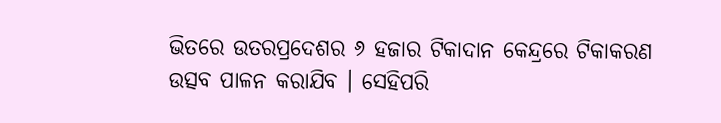ଭିତରେ ଉତରପ୍ରଦେଶର ୬ ହଜାର ଟିକାଦାନ କେନ୍ଦ୍ରରେ ଟିକାକରଣ ଉତ୍ସବ ପାଳନ କରାଯିବ । ସେହିପରି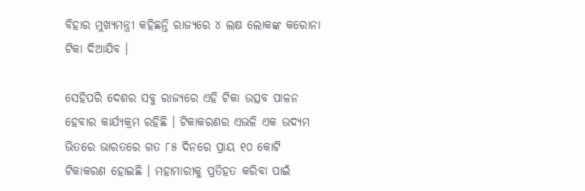ବିହାର ମୁଖ୍ୟମନ୍ତ୍ରୀ କହିଛନ୍ତି ରାଜ୍ୟରେ ୪ ଲକ୍ଷ ଲୋକଙ୍କ କରୋନା ଟିକା ଦିଆଯିବ ।

ସେହିପରି ଦେଶର ସବୁ ରାଜ୍ୟରେ ଏହି ଟିକା ଉତ୍ସବ ପାଳନ ହେବାର କାର୍ଯ୍ୟକ୍ରମ ରହିଛି । ଟିକାକରଣର ଏଭଳି ଏକ ଉଦ୍ୟମ ଭିତରେ ଭାରତରେ ଗତ ୮୫ ଦିନରେ ପ୍ରାୟ ୧୦ କୋଟି ଟିକାକରଣ ହୋଇଛି । ମହାମାରୀକୁ ପ୍ରତିହତ କରିବା ପାଇଁ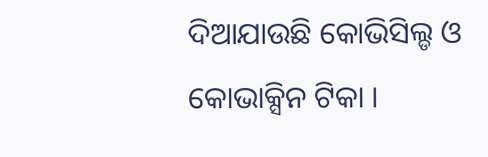ଦିଆଯାଉଛି କୋଭିସିଲ୍ଡ ଓ କୋଭାକ୍ସିନ ଟିକା ।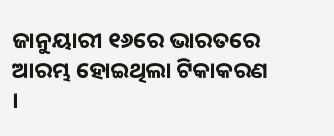ଜାନୁୟାରୀ ୧୬ରେ ଭାରତରେ ଆରମ୍ଭ ହୋଇଥିଲା ଟିକାକରଣ ।